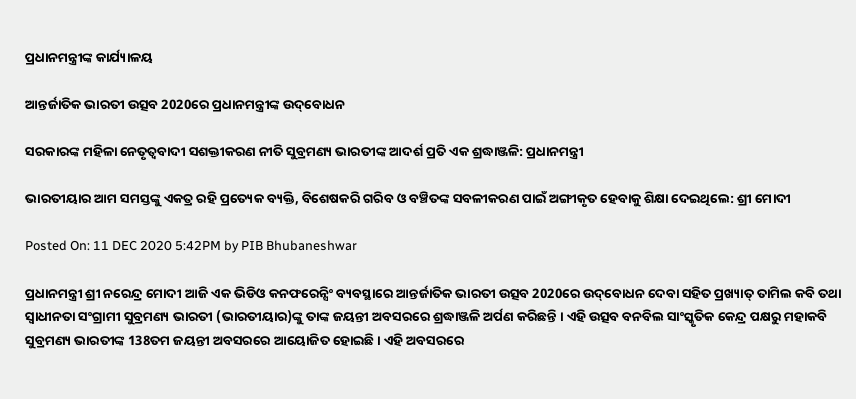ପ୍ରଧାନମନ୍ତ୍ରୀଙ୍କ କାର୍ଯ୍ୟାଳୟ

ଆନ୍ତର୍ଜାତିକ ଭାରତୀ ଉତ୍ସବ 2020ରେ ପ୍ରଧାନମନ୍ତ୍ରୀଙ୍କ ଉଦ୍‌ବୋଧନ

ସରକାରଙ୍କ ମହିଳା ନେତୃତ୍ୱବାଦୀ ସଶକ୍ତୀକରଣ ନୀତି ସୁବ୍ରମଣ୍ୟ ଭାରତୀଙ୍କ ଆଦର୍ଶ ପ୍ରତି ଏକ ଶ୍ରଦ୍ଧାଞ୍ଜଳି: ପ୍ରଧାନମନ୍ତ୍ରୀ

ଭାରତୀୟାର ଆମ ସମସ୍ତଙ୍କୁ ଏକତ୍ର ରହି ପ୍ରତ୍ୟେକ ବ୍ୟକ୍ତି, ବିଶେଷକରି ଗରିବ ଓ ବଞ୍ଚିତଙ୍କ ସବଳୀକରଣ ପାଇଁ ଅଙ୍ଗୀକୃତ ହେବାକୁ ଶିକ୍ଷା ଦେଇଥିଲେ: ଶ୍ରୀ ମୋଦୀ

Posted On: 11 DEC 2020 5:42PM by PIB Bhubaneshwar

ପ୍ରଧାନମନ୍ତ୍ରୀ ଶ୍ରୀ ନରେନ୍ଦ୍ର ମୋଦୀ ଆଜି ଏକ ଭିଡିଓ କନଫରେନ୍ସିଂ ବ୍ୟବସ୍ଥାରେ ଆନ୍ତର୍ଜାତିକ ଭାରତୀ ଉତ୍ସବ 2020ରେ ଉଦ୍‌ବୋଧନ ଦେବା ସହିତ ପ୍ରଖ୍ୟାତ୍‌ ତାମିଲ କବି ତଥା ସ୍ୱାଧୀନତା ସଂଗ୍ରାମୀ ସୁବ୍ରମଣ୍ୟ ଭାରତୀ (ଭାରତୀୟାର)ଙ୍କୁ ତାଙ୍କ ଜୟନ୍ତୀ ଅବସରରେ ଶ୍ରଦ୍ଧାଞ୍ଜଳି ଅର୍ପଣ କରିଛନ୍ତି । ଏହି ଉତ୍ସବ ବନବିଲ ସାଂସ୍କୃତିକ କେନ୍ଦ୍ର ପକ୍ଷରୁ ମହାକବି ସୁବ୍ରମଣ୍ୟ ଭାରତୀଙ୍କ 138ତମ ଜୟନ୍ତୀ ଅବସରରେ ଆୟୋଜିତ ହୋଇଛି । ଏହି ଅବସରରେ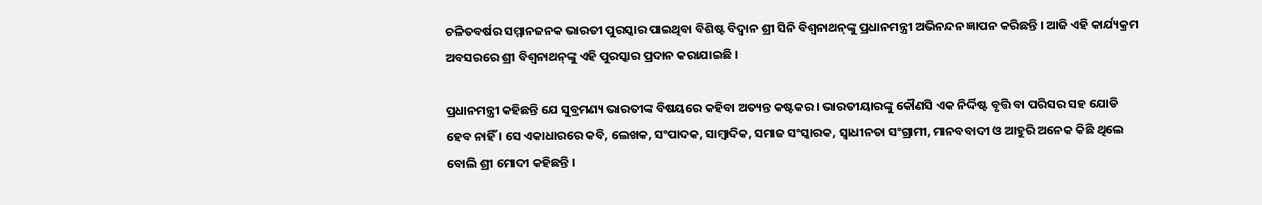ଚଳିତବର୍ଷର ସମ୍ମାନଜନକ ଭାରତୀ ପୁରସ୍କାର ପାଇଥିବା ବିଶିଷ୍ଟ ବିଦ୍ୱାନ ଶ୍ରୀ ସିନି ବିଶ୍ୱନାଥନ୍‌ଙ୍କୁ ପ୍ରଧାନମନ୍ତ୍ରୀ ଅଭିନନ୍ଦନ ଜ୍ଞାପନ କରିଛନ୍ତି । ଆଜି ଏହି କାର୍ଯ୍ୟକ୍ରମ ଅବସରରେ ଶ୍ରୀ ବିଶ୍ୱନାଥନ୍‌ଙ୍କୁ ଏହି ପୁରସ୍କାର ପ୍ରଦାନ କରାଯାଇଛି ।

ପ୍ରଧାନମନ୍ତ୍ରୀ କହିଛନ୍ତି ଯେ ସୁବ୍ରମଣ୍ୟ ଭାରତୀଙ୍କ ବିଷୟରେ କହିବା ଅତ୍ୟନ୍ତ କଷ୍ଟକର । ଭାରତୀୟାରଙ୍କୁ କୌଣସି ଏକ ନିର୍ଦ୍ଦିଷ୍ଟ ବୃତ୍ତି ବା ପରିସର ସହ ଯୋଡି ହେବ ନାହିଁ । ସେ ଏକାଧାରରେ କବି, ଲେଖକ, ସଂପାଦକ, ସାମ୍ବାଦିକ, ସମାଜ ସଂସ୍କାରକ, ସ୍ୱାଧୀନତା ସଂଗ୍ରାମୀ, ମାନବବାଦୀ ଓ ଆହୁରି ଅନେକ କିଛି ଥିଲେ ବୋଲି ଶ୍ରୀ ମୋଦୀ କହିଛନ୍ତି ।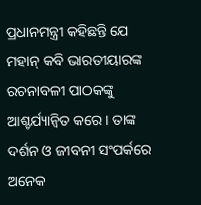ପ୍ରଧାନମନ୍ତ୍ରୀ କହିଛନ୍ତି ଯେ ମହାନ୍‌ କବି ଭାରତୀୟାରଙ୍କ ରଚନାବଳୀ ପାଠକଙ୍କୁ ଆଶ୍ଚର୍ଯ୍ୟାନ୍ୱିତ କରେ । ତାଙ୍କ ଦର୍ଶନ ଓ ଜୀବନୀ ସଂପର୍କରେ ଅନେକ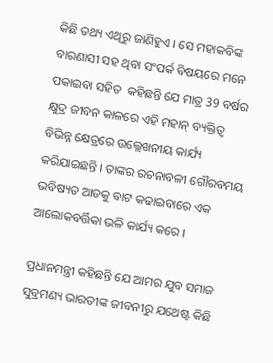କିଛି ତଥ୍ୟ ଏଥିରୁ ଜାଣିହୁଏ । ସେ ମହାକବିଙ୍କ ବାରଣାସୀ ସହ ଥିବା ସଂପର୍କ ବିଷୟରେ ମନେ ପକାଇବା ସହିତ  କହିଛନ୍ତି ଯେ ମାତ୍ର 39 ବର୍ଷର କ୍ଷୁଦ୍ର ଜୀବନ କାଳରେ ଏହି ମହାନ୍‌ ବ୍ୟକ୍ତିତ୍ୱ ବିଭିନ୍ନ କ୍ଷେତ୍ରରେ ଉଲ୍ଲେଖନୀୟ କାର୍ଯ୍ୟ କରିଯାଇଛନ୍ତି । ତାଙ୍କର ରଚନାବଳୀ ଗୌରବମୟ ଭବିଷ୍ୟତ ଆଡକୁ ବାଟ କଢାଇବାରେ ଏକ ଆଲୋକବର୍ତ୍ତିକା ଭଳି କାର୍ଯ୍ୟ କରେ ।

ପ୍ରଧାନମନ୍ତ୍ରୀ କହିଛନ୍ତି ଯେ ଆମର ଯୁବ ସମାଜ ସୁବ୍ରମଣ୍ୟ ଭାରତୀଙ୍କ ଜୀବନୀରୁ ଯଥେଷ୍ଟ କିଛି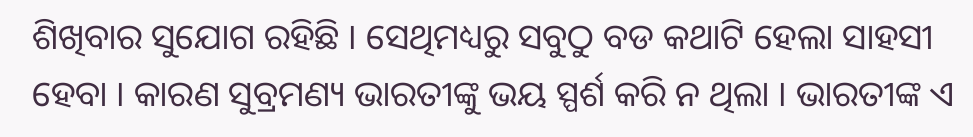ଶିଖିବାର ସୁଯୋଗ ରହିଛି । ସେଥିମଧ୍ୟରୁ ସବୁଠୁ ବଡ କଥାଟି ହେଲା ସାହସୀ ହେବା । କାରଣ ସୁବ୍ରମଣ୍ୟ ଭାରତୀଙ୍କୁ ଭୟ ସ୍ପର୍ଶ କରି ନ ଥିଲା । ଭାରତୀଙ୍କ ଏ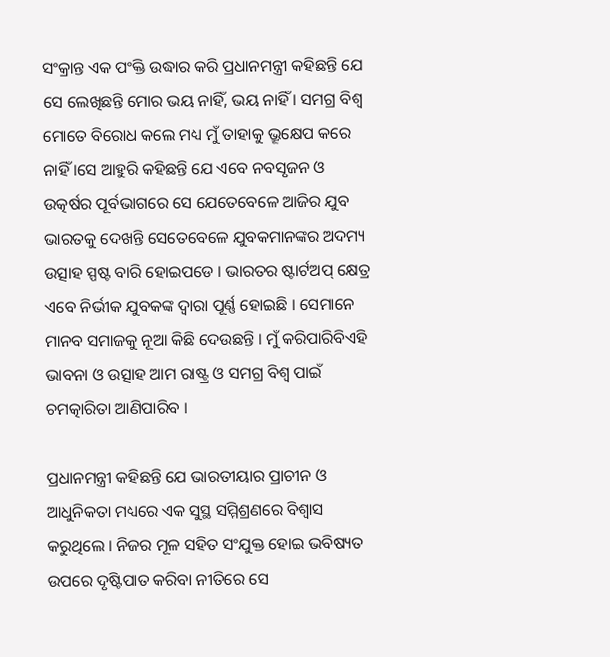ସଂକ୍ରାନ୍ତ ଏକ ପଂକ୍ତି ଉଦ୍ଧାର କରି ପ୍ରଧାନମନ୍ତ୍ରୀ କହିଛନ୍ତି ଯେ ସେ ଲେଖିଛନ୍ତି ମୋର ଭୟ ନାହିଁ, ଭୟ ନାହିଁ । ସମଗ୍ର ବିଶ୍ୱ ମୋତେ ବିରୋଧ କଲେ ମଧ୍ୟ ମୁଁ ତାହାକୁ ଭ୍ରୂକ୍ଷେପ କରେ ନାହିଁ ।ସେ ଆହୁରି କହିଛନ୍ତି ଯେ ଏବେ ନବସୃଜନ ଓ ଉତ୍କର୍ଷର ପୂର୍ବଭାଗରେ ସେ ଯେତେବେଳେ ଆଜିର ଯୁବ ଭାରତକୁ ଦେଖନ୍ତି ସେତେବେଳେ ଯୁବକମାନଙ୍କର ଅଦମ୍ୟ ଉତ୍ସାହ ସ୍ପଷ୍ଟ ବାରି ହୋଇପଡେ । ଭାରତର ଷ୍ଟାର୍ଟଅପ୍‌ କ୍ଷେତ୍ର ଏବେ ନିର୍ଭୀକ ଯୁବକଙ୍କ ଦ୍ୱାରା ପୂର୍ଣ୍ଣ ହୋଇଛି । ସେମାନେ ମାନବ ସମାଜକୁ ନୂଆ କିଛି ଦେଉଛନ୍ତି । ମୁଁ କରିପାରିବିଏହି ଭାବନା ଓ ଉତ୍ସାହ ଆମ ରାଷ୍ଟ୍ର ଓ ସମଗ୍ର ବିଶ୍ୱ ପାଇଁ ଚମତ୍କାରିତା ଆଣିପାରିବ ।

ପ୍ରଧାନମନ୍ତ୍ରୀ କହିଛନ୍ତି ଯେ ଭାରତୀୟାର ପ୍ରାଚୀନ ଓ ଆଧୁନିକତା ମଧ୍ୟରେ ଏକ ସୁସ୍ଥ ସମ୍ମିଶ୍ରଣରେ ବିଶ୍ୱାସ କରୁଥିଲେ । ନିଜର ମୂଳ ସହିତ ସଂଯୁକ୍ତ ହୋଇ ଭବିଷ୍ୟତ ଉପରେ ଦୃଷ୍ଟିପାତ କରିବା ନୀତିରେ ସେ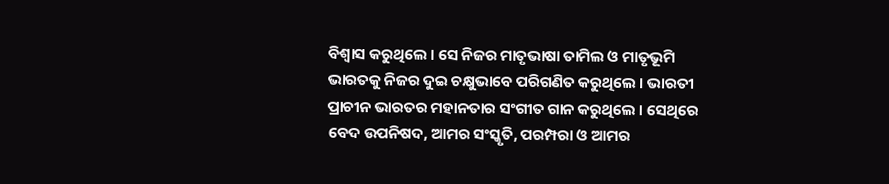ବିଶ୍ୱାସ କରୁଥିଲେ । ସେ ନିଜର ମାତୃଭାଷା ତାମିଲ ଓ ମାତୃଭୂମି ଭାରତକୁ ନିଜର ଦୁଇ ଚକ୍ଷୁଭାବେ ପରିଗଣିତ କରୁଥିଲେ । ଭାରତୀ ପ୍ରାଚୀନ ଭାରତର ମହାନତାର ସଂଗୀତ ଗାନ କରୁଥିଲେ । ସେଥିରେ ବେଦ ଉପନିଷଦ, ଆମର ସଂସ୍କୃତି, ପରମ୍ପରା ଓ ଆମର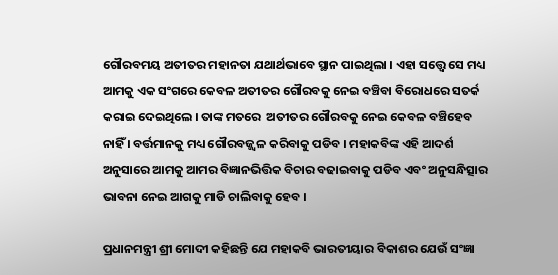ଗୌରବମୟ ଅତୀତର ମହାନତା ଯଥାର୍ଥଭାବେ ସ୍ଥାନ ପାଇଥିଲା । ଏହା ସତ୍ତ୍ୱେ ସେ ମଧ୍ୟ ଆମକୁ ଏକ ସଂଗରେ କେବଳ ଅତୀତର ଗୌରବକୁ ନେଇ ବଞ୍ଚିବା ବିରୋଧରେ ସତର୍କ କରାଇ ଦେଇଥିଲେ । ତାଙ୍କ ମତରେ  ଅତୀତର ଗୌରବକୁ ନେଇ କେବଳ ବଞ୍ଚିହେବ ନାହିଁ । ବର୍ତ୍ତମାନକୁ ମଧ୍ୟ ଗୌରବଜ୍ଜ୍ୱଳ କରିବାକୁ ପଡିବ । ମହାକବିଙ୍କ ଏହି ଆଦର୍ଶ ଅନୁସାରେ ଆମକୁ ଆମର ବିଜ୍ଞାନଭିତ୍ତିକ ବିଚାର ବଢାଇବାକୁ ପଡିବ ଏବଂ ଅନୁସନ୍ଧିତ୍ସାର ଭାବନା ନେଇ ଆଗକୁ ମାଡି ଚାଲିବାକୁ ହେବ ।

ପ୍ରଧାନମନ୍ତ୍ରୀ ଶ୍ରୀ ମୋଦୀ କହିଛନ୍ତି ଯେ ମହାକବି ଭାରତୀୟାର ବିକାଶର ଯେଉଁ ସଂଜ୍ଞା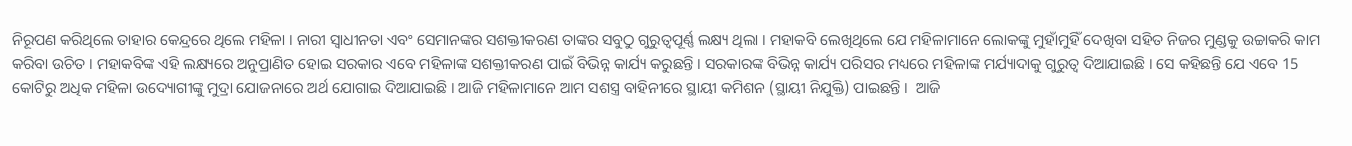ନିରୂପଣ କରିଥିଲେ ତାହାର କେନ୍ଦ୍ରରେ ଥିଲେ ମହିଳା । ନାରୀ ସ୍ୱାଧୀନତା ଏବଂ ସେମାନଙ୍କର ସଶକ୍ତୀକରଣ ତାଙ୍କର ସବୁଠୁ ଗୁରୁତ୍ୱପୂର୍ଣ୍ଣ ଲକ୍ଷ୍ୟ ଥିଲା । ମହାକବି ଲେଖିଥିଲେ ଯେ ମହିଳାମାନେ ଲୋକଙ୍କୁ ମୁହାଁମୁହିଁ ଦେଖିବା ସହିତ ନିଜର ମୁଣ୍ଡକୁ ଉଚ୍ଚାକରି କାମ କରିବା ଉଚିତ । ମହାକବିଙ୍କ ଏହି ଲକ୍ଷ୍ୟରେ ଅନୁପ୍ରାଣିତ ହୋଇ ସରକାର ଏବେ ମହିଳାଙ୍କ ସଶକ୍ତୀକରଣ ପାଇଁ ବିଭିନ୍ନ କାର୍ଯ୍ୟ କରୁଛନ୍ତି । ସରକାରଙ୍କ ବିଭିନ୍ନ କାର୍ଯ୍ୟ ପରିସର ମଧ୍ୟରେ ମହିଳାଙ୍କ ମର୍ଯ୍ୟାଦାକୁ ଗୁରୁତ୍ୱ ଦିଆଯାଇଛି । ସେ କହିଛନ୍ତି ଯେ ଏବେ 15 କୋଟିରୁ ଅଧିକ ମହିଳା ଉଦ୍ୟୋଗୀଙ୍କୁ ମୁଦ୍ରା ଯୋଜନାରେ ଅର୍ଥ ଯୋଗାଇ ଦିଆଯାଇଛି । ଆଜି ମହିଳାମାନେ ଆମ ସଶସ୍ତ୍ର ବାହିନୀରେ ସ୍ଥାୟୀ କମିଶନ (ସ୍ଥାୟୀ ନିଯୁକ୍ତି) ପାଇଛନ୍ତି ।  ଆଜି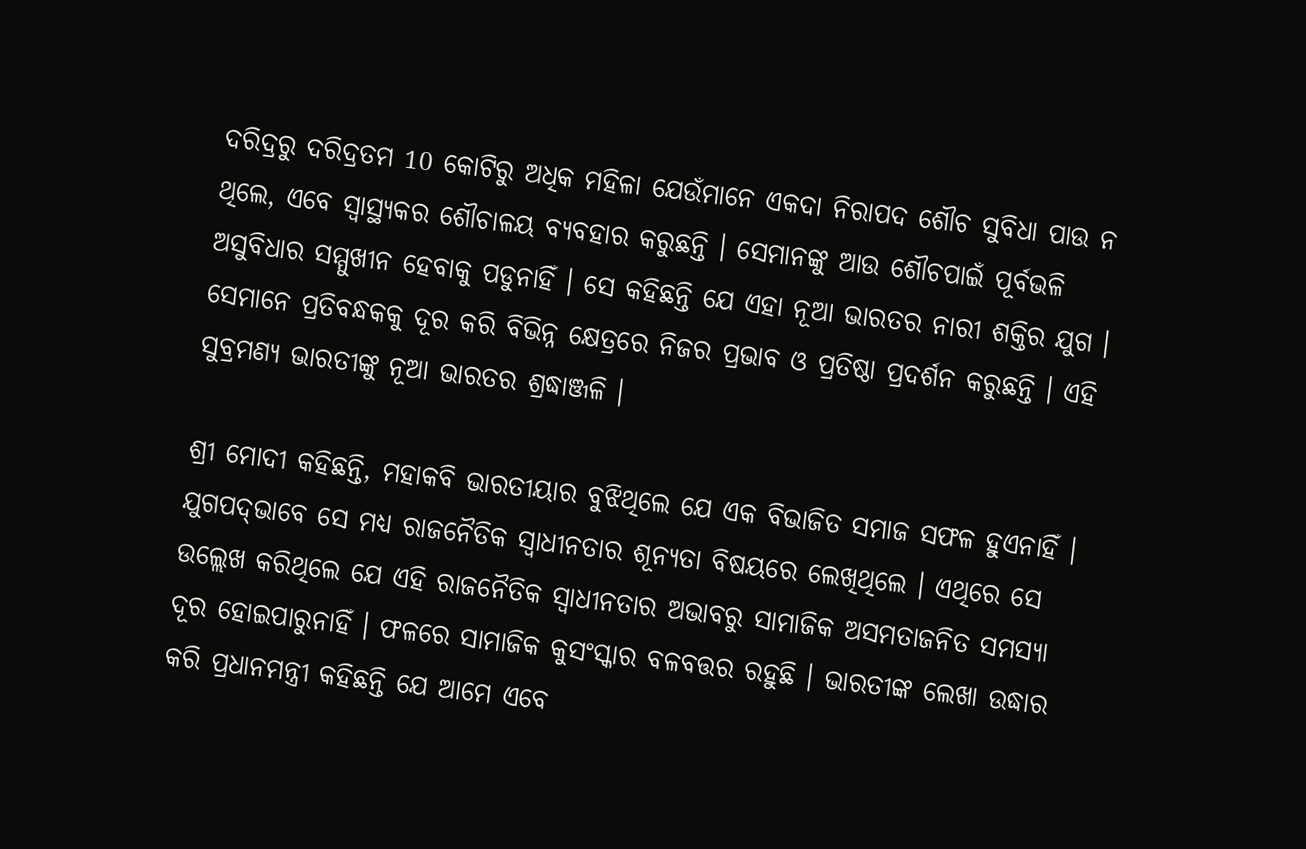ଦରିଦ୍ରରୁ ଦରିଦ୍ରତମ 10 କୋଟିରୁ ଅଧିକ ମହିଳା ଯେଉଁମାନେ ଏକଦା ନିରାପଦ ଶୌଚ ସୁବିଧା ପାଉ ନ ଥିଲେ, ଏବେ ସ୍ୱାସ୍ଥ୍ୟକର ଶୌଚାଳୟ ବ୍ୟବହାର କରୁଛନ୍ତି । ସେମାନଙ୍କୁ ଆଉ ଶୌଚପାଇଁ ପୂର୍ବଭଳି ଅସୁବିଧାର ସମ୍ମୁଖୀନ ହେବାକୁ ପଡୁନାହିଁ । ସେ କହିଛନ୍ତି ଯେ ଏହା ନୂଆ ଭାରତର ନାରୀ ଶକ୍ତିର ଯୁଗ । ସେମାନେ ପ୍ରତିବନ୍ଧକକୁ ଦୂର କରି ବିଭିନ୍ନ କ୍ଷେତ୍ରରେ ନିଜର ପ୍ରଭାବ ଓ ପ୍ରତିଷ୍ଠା ପ୍ରଦର୍ଶନ କରୁଛନ୍ତି । ଏହି ସୁବ୍ରମଣ୍ୟ ଭାରତୀଙ୍କୁ ନୂଆ ଭାରତର ଶ୍ରଦ୍ଧାଞ୍ଜଳି ।

ଶ୍ରୀ ମୋଦୀ କହିଛନ୍ତି, ମହାକବି ଭାରତୀୟାର ବୁଝିଥିଲେ ଯେ ଏକ ବିଭାଜିତ ସମାଜ ସଫଳ ହୁଏନାହିଁ । ଯୁଗପଦ୍‌ଭାବେ ସେ ମଧ୍ୟ ରାଜନୈତିକ ସ୍ୱାଧୀନତାର ଶୂନ୍ୟତା ବିଷୟରେ ଲେଖିଥିଲେ । ଏଥିରେ ସେ ଉଲ୍ଲେଖ କରିଥିଲେ ଯେ ଏହି ରାଜନୈତିକ ସ୍ୱାଧୀନତାର ଅଭାବରୁ ସାମାଜିକ ଅସମତାଜନିତ ସମସ୍ୟା ଦୂର ହୋଇପାରୁନାହିଁ । ଫଳରେ ସାମାଜିକ କୁସଂସ୍କାର ବଳବତ୍ତର ରହୁଛି । ଭାରତୀଙ୍କ ଲେଖା ଉଦ୍ଧାର କରି ପ୍ରଧାନମନ୍ତ୍ରୀ କହିଛନ୍ତି ଯେ ଆମେ ଏବେ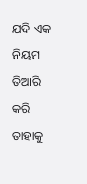ଯଦି ଏକ ନିୟମ ତିଆରି କରି ତାହାକୁ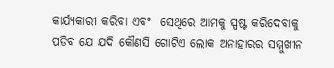କାର୍ଯ୍ୟକାରୀ କରିବା ଏବଂ  ସେଥିରେ ଆମକୁ ସ୍ପଷ୍ଟ କରିଦେବାକୁ ପଡିବ ଯେ ଯଦି କୌଣସି ଗୋଟିଏ ଲୋକ ଅନାହାରର ସମ୍ମୁଖୀନ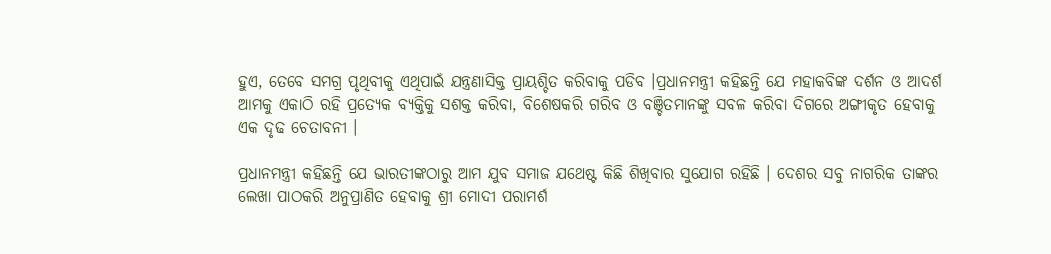ହୁଏ, ତେବେ ସମଗ୍ର ପୃଥିବୀକୁ ଏଥିପାଇଁ ଯନ୍ତ୍ରଣାସିକ୍ତ ପ୍ରାୟଶ୍ଚିତ କରିବାକୁ ପଡିବ ।ପ୍ରଧାନମନ୍ତ୍ରୀ କହିଛନ୍ତି ଯେ ମହାକବିଙ୍କ ଦର୍ଶନ ଓ ଆଦର୍ଶ ଆମକୁ ଏକାଠି ରହି ପ୍ରତ୍ୟେକ ବ୍ୟକ୍ତିକୁ ସଶକ୍ତ କରିବା, ବିଶେଷକରି ଗରିବ ଓ ବଞ୍ଚିତମାନଙ୍କୁ ସବଳ କରିବା ଦିଗରେ ଅଙ୍ଗୀକୃତ ହେବାକୁ ଏକ ଦୃଢ ଚେତାବନୀ ।

ପ୍ରଧାନମନ୍ତ୍ରୀ କହିଛନ୍ତି ଯେ ଭାରତୀଙ୍କଠାରୁ ଆମ ଯୁବ ସମାଜ ଯଥେଷ୍ଟ କିଛି ଶିଖିବାର ସୁଯୋଗ ରହିଛି । ଦେଶର ସବୁ ନାଗରିକ ତାଙ୍କର ଲେଖା ପାଠକରି ଅନୁପ୍ରାଣିତ ହେବାକୁ ଶ୍ରୀ ମୋଦୀ ପରାମର୍ଶ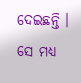ଦେଇଛନ୍ତି । ସେ ମଧ୍ୟ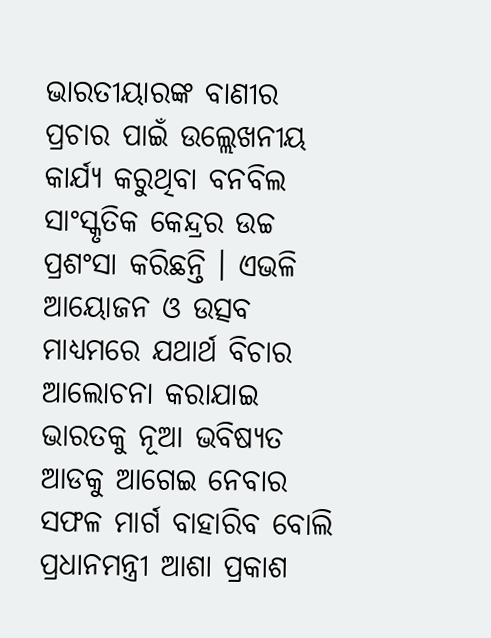ଭାରତୀୟାରଙ୍କ ବାଣୀର ପ୍ରଚାର ପାଇଁ ଉଲ୍ଲେଖନୀୟ କାର୍ଯ୍ୟ କରୁଥିବା ବନବିଲ ସାଂସ୍କୃତିକ କେନ୍ଦ୍ରର ଉଚ୍ଚ ପ୍ରଶଂସା କରିଛନ୍ତି । ଏଭଳି ଆୟୋଜନ ଓ ଉତ୍ସବ ମାଧ୍ୟମରେ ଯଥାର୍ଥ ବିଚାର ଆଲୋଚନା କରାଯାଇ ଭାରତକୁ ନୂଆ ଭବିଷ୍ୟତ ଆଡକୁ ଆଗେଇ ନେବାର ସଫଳ ମାର୍ଗ ବାହାରିବ ବୋଲି ପ୍ରଧାନମନ୍ତ୍ରୀ ଆଶା ପ୍ରକାଶ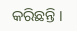କରିଛନ୍ତି ।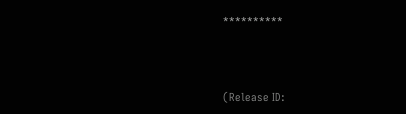**********



(Release ID: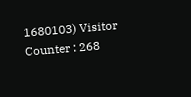1680103) Visitor Counter : 268